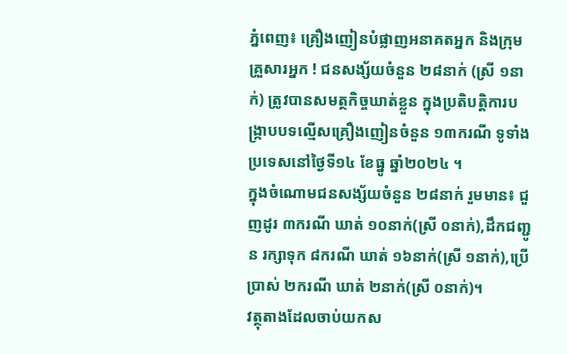ភ្នំពេញ៖ គ្រឿងញៀនបំផ្លាញអនាគតអ្នក និងក្រុមគ្រួសារអ្នក ! ជនសង្ស័យចំនួន ២៨នាក់ (ស្រី ១នាក់) ត្រូវបានសមត្ថកិច្ចឃាត់ខ្លួន ក្នុងប្រតិបត្តិការបង្ក្រាបបទល្មើសគ្រឿងញៀនចំនួន ១៣ករណី ទូទាំងប្រទេសនៅថ្ងៃទី១៤ ខែធ្នូ ឆ្នាំ២០២៤ ។
ក្នុងចំណោមជនសង្ស័យចំនួន ២៨នាក់ រួមមាន៖ ជួញដូរ ៣ករណី ឃាត់ ១០នាក់(ស្រី ០នាក់),ដឹកជញ្ជូន រក្សាទុក ៨ករណី ឃាត់ ១៦នាក់(ស្រី ១នាក់),ប្រើប្រាស់ ២ករណី ឃាត់ ២នាក់(ស្រី ០នាក់)។
វត្ថុតាងដែលចាប់យកស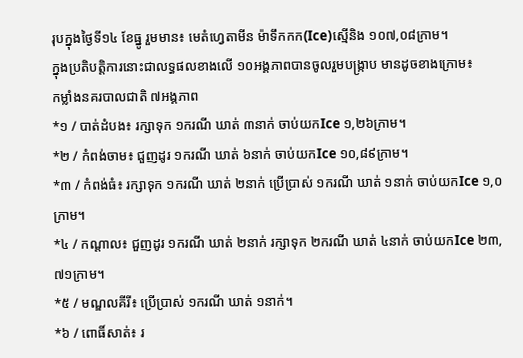រុបក្នុងថ្ងៃទី១៤ ខែធ្នូ រួមមាន៖ មេតំហ្វេតាមីន ម៉ាទឹកកក(Ice)ស្មេីនិង ១០៧,០៨ក្រាម។
ក្នុងប្រតិបត្តិការនោះជាលទ្ធផលខាងលើ ១០អង្គភាពបានចូលរួមបង្ក្រាប មានដូចខាងក្រោម៖
កម្លាំងនគរបាលជាតិ ៧អង្គភាព
*១ / បាត់ដំបង៖ រក្សាទុក ១ករណី ឃាត់ ៣នាក់ ចាប់យកIce ១,២៦ក្រាម។
*២ / កំពង់ចាម៖ ជួញដូរ ១ករណី ឃាត់ ៦នាក់ ចាប់យកIce ១០,៨៩ក្រាម។
*៣ / កំពង់ធំ៖ រក្សាទុក ១ករណី ឃាត់ ២នាក់ ប្រើប្រាស់ ១ករណី ឃាត់ ១នាក់ ចាប់យកIce ១,០ក្រាម។
*៤ / កណ្តាល៖ ជួញដូរ ១ករណី ឃាត់ ២នាក់ រក្សាទុក ២ករណី ឃាត់ ៤នាក់ ចាប់យកIce ២៣,៧១ក្រាម។
*៥ / មណ្ឌលគីរី៖ ប្រើប្រាស់ ១ករណី ឃាត់ ១នាក់។
*៦ / ពោធិ៍សាត់៖ រ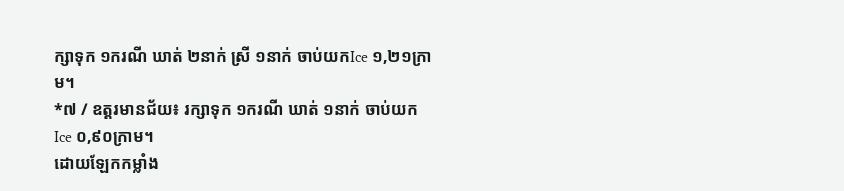ក្សាទុក ១ករណី ឃាត់ ២នាក់ ស្រី ១នាក់ ចាប់យកIce ១,២១ក្រាម។
*៧ / ឧត្តរមានជ័យ៖ រក្សាទុក ១ករណី ឃាត់ ១នាក់ ចាប់យកIce ០,៩០ក្រាម។
ដោយឡែកកម្លាំង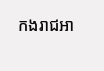កងរាជអា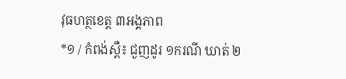វុធហត្ថខេត្ត ៣អង្គភាព
*១ / កំពង់ស្ពឺ៖ ជួញដូរ ១ករណី ឃាត់ ២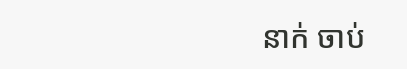នាក់ ចាប់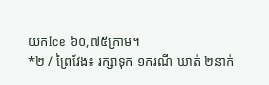យកIce ៦០,៧៥ក្រាម។
*២ / ព្រៃវែង៖ រក្សាទុក ១ករណី ឃាត់ ២នាក់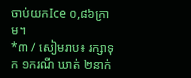ចាប់យកIce ០,៨៦ក្រាម។
*៣ / សៀមរាប៖ រក្សាទុក ១ករណី ឃាត់ ២នាក់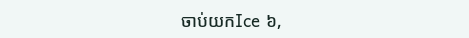ចាប់យកIce ៦,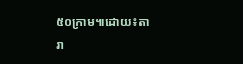៥០ក្រាម៕ដោយ៖តារា